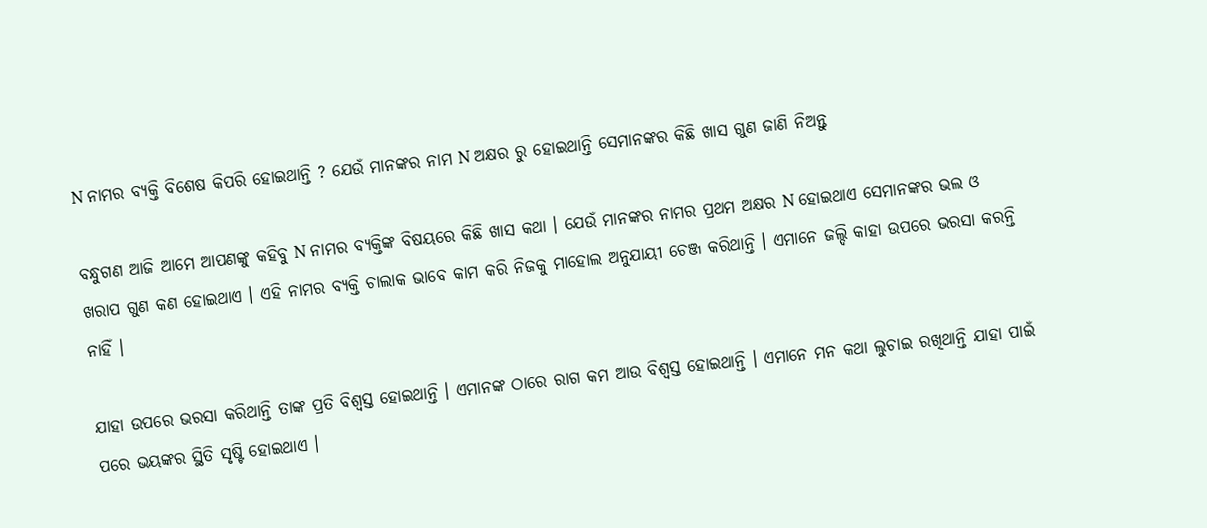N ନାମର ବ୍ୟକ୍ତି ବିଶେଷ କିପରି ହୋଇଥାନ୍ତି ? ଯେଉଁ ମାନଙ୍କର ନାମ N ଅକ୍ଷର ରୁ ହୋଇଥାନ୍ତି ସେମାନଙ୍କର କିଛି ଖାସ ଗୁଣ ଜାଣି ନିଅନ୍ତୁ

ବନ୍ଧୁଗଣ ଆଜି ଆମେ ଆପଣଙ୍କୁ କହିବୁ N ନାମର ବ୍ୟକ୍ତିଙ୍କ ବିଷୟରେ କିଛି ଖାସ କଥା । ଯେଉଁ ମାନଙ୍କର ନାମର ପ୍ରଥମ ଅକ୍ଷର N ହୋଇଥାଏ ସେମାନଙ୍କର ଭଲ ଓ ଖରାପ ଗୁଣ କଣ ହୋଇଥାଏ । ଏହି ନାମର ବ୍ୟକ୍ତି ଚାଲାକ ଭାବେ କାମ କରି ନିଜକୁ ମାହୋଲ ଅନୁଯାୟୀ ଚେଞ୍ଜ କରିଥାନ୍ତି । ଏମାନେ ଜଲ୍ଦି କାହା ଉପରେ ଭରସା କରନ୍ତି ନାହିଁ ।

ଯାହା ଉପରେ ଭରସା କରିଥାନ୍ତି ତାଙ୍କ ପ୍ରତି ବିଶ୍ଵସ୍ତ ହୋଇଥାନ୍ତି । ଏମାନଙ୍କ ଠାରେ ରାଗ କମ ଆଉ ବିଶ୍ଵସ୍ତ ହୋଇଥାନ୍ତି । ଏମାନେ ମନ କଥା ଲୁଚାଇ ରଖିଥାନ୍ତି ଯାହା ପାଇଁ ପରେ ଭୟଙ୍କର ସ୍ଥିତି ସୃଷ୍ଟି ହୋଇଥାଏ ।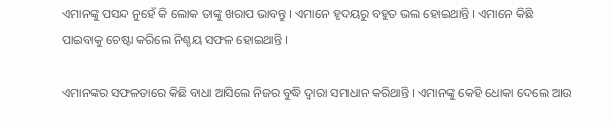ଏମାନଙ୍କୁ ପସନ୍ଦ ନୁହେଁ କି ଲୋକ ତାଙ୍କୁ ଖରାପ ଭାବନ୍ତୁ । ଏମାନେ ହୃଦୟରୁ ବହୁତ ଭଲ ହୋଇଥାନ୍ତି । ଏମାନେ କିଛି ପାଇବାକୁ ଚେଷ୍ଟା କରିଲେ ନିଶ୍ଚୟ ସଫଳ ହୋଇଥାନ୍ତି ।

ଏମାନଙ୍କର ସଫଳତାରେ କିଛି ବାଧା ଆସିଲେ ନିଜର ବୁଦ୍ଧି ଦ୍ଵାରା ସମାଧାନ କରିଥାନ୍ତି । ଏମାନଙ୍କୁ କେହି ଧୋକା ଦେଲେ ଆଉ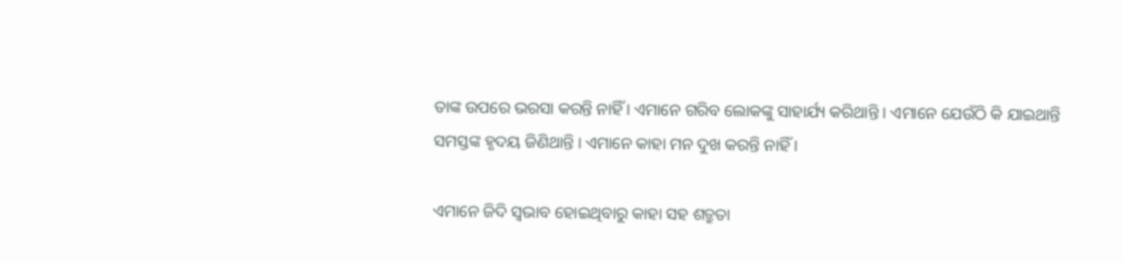ତାଙ୍କ ଉପରେ ଭରସା କରନ୍ତି ନାହିଁ । ଏମାନେ ଗରିବ ଲୋକଙ୍କୁ ସାହାର୍ଯ୍ୟ କରିଥାନ୍ତି । ଏମାନେ ଯେଉଁଠି କି ଯାଇଥାନ୍ତି ସମସ୍ତଙ୍କ ହୃଦୟ ଜିଣିଥାନ୍ତି । ଏମାନେ କାହା ମନ ଦୁଖ କରନ୍ତି ନାହିଁ ।

ଏମାନେ ଜିଦି ସ୍ଵଭାବ ହୋଇଥିବାରୁ କାହା ସହ ଶତ୍ରୁତା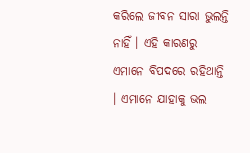କରିଲେ ଜୀବନ ସାରା ଭୁଲନ୍ତି ନାହିଁ । ଏହି କାରଣରୁ ଏମାନେ ବିପଦରେ ରହିଥାନ୍ତି । ଏମାନେ ଯାହାକୁ ଭଲ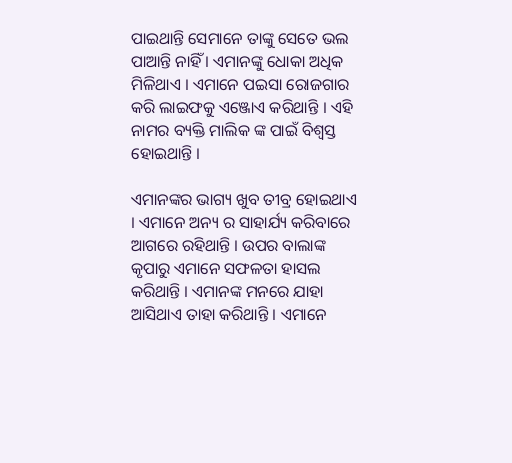ପାଇଥାନ୍ତି ସେମାନେ ତାଙ୍କୁ ସେତେ ଭଲ ପାଆନ୍ତି ନାହିଁ । ଏମାନଙ୍କୁ ଧୋକା ଅଧିକ ମିଳିଥାଏ । ଏମାନେ ପଇସା ରୋଜଗାର କରି ଲାଇଫକୁ ଏଞ୍ଜୋଏ କରିଥାନ୍ତି । ଏହି ନାମର ବ୍ୟକ୍ତି ମାଲିକ ଙ୍କ ପାଇଁ ବିଶ୍ଵସ୍ତ ହୋଇଥାନ୍ତି ।

ଏମାନଙ୍କର ଭାଗ୍ୟ ଖୁବ ତୀବ୍ର ହୋଇଥାଏ । ଏମାନେ ଅନ୍ୟ ର ସାହାର୍ଯ୍ୟ କରିବାରେ ଆଗରେ ରହିଥାନ୍ତି । ଉପର ବାଲାଙ୍କ କୃପାରୁ ଏମାନେ ସଫଳତା ହାସଲ କରିଥାନ୍ତି । ଏମାନଙ୍କ ମନରେ ଯାହା ଆସିଥାଏ ତାହା କରିଥାନ୍ତି । ଏମାନେ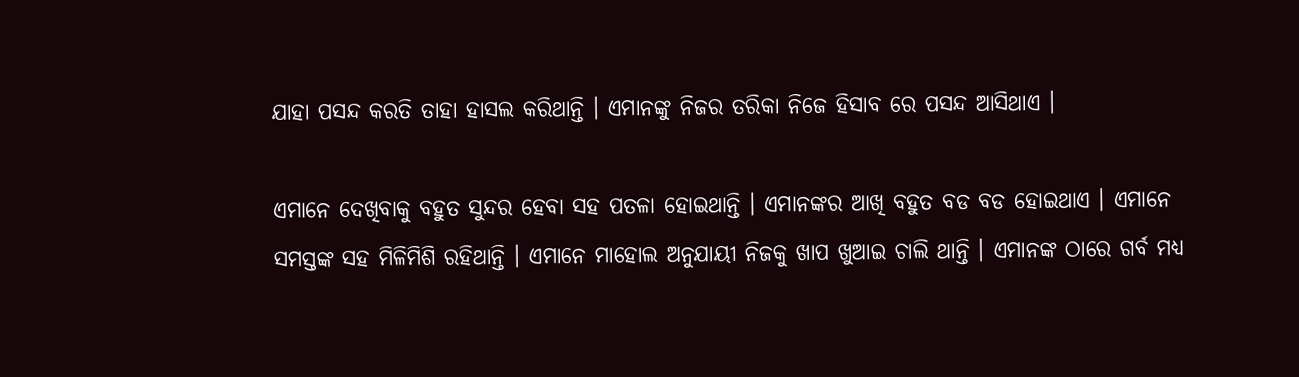ଯାହା ପସନ୍ଦ କରତି ତାହା ହାସଲ କରିଥାନ୍ତି । ଏମାନଙ୍କୁ ନିଜର ତରିକା ନିଜେ ହିସାବ ରେ ପସନ୍ଦ ଆସିଥାଏ ।

ଏମାନେ ଦେଖିବାକୁ ବହୁତ ସୁନ୍ଦର ହେବା ସହ ପତଳା ହୋଇଥାନ୍ତି । ଏମାନଙ୍କର ଆଖି ବହୁତ ବଡ ବଡ ହୋଇଥାଏ । ଏମାନେ ସମସ୍ତଙ୍କ ସହ ମିଳିମିଶି ରହିଥାନ୍ତି । ଏମାନେ ମାହୋଲ ଅନୁଯାୟୀ ନିଜକୁ ଖାପ ଖୁଆଇ ଚାଲି ଥାନ୍ତି । ଏମାନଙ୍କ ଠାରେ ଗର୍ବ ମଧ୍ୟ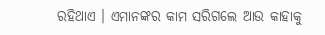ରହିଥାଏ । ଏମାନଙ୍କର କାମ ସରିଗଲେ ଆଉ କାହାକୁ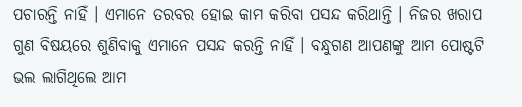ପଚାରନ୍ତି ନାହିଁ । ଏମାନେ ତରବର ହୋଇ କାମ କରିବା ପସନ୍ଦ କରିଥାନ୍ତି । ନିଜର ଖରାପ ଗୁଣ ବିଷୟରେ ଶୁଣିବାକୁ ଏମାନେ ପସନ୍ଦ କରନ୍ତି ନାହିଁ । ବନ୍ଧୁଗଣ ଆପଣଙ୍କୁ ଆମ ପୋଷ୍ଟଟି ଭଲ ଲାଗିଥିଲେ ଆମ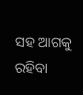ସହ ଆଗକୁ ରହିବା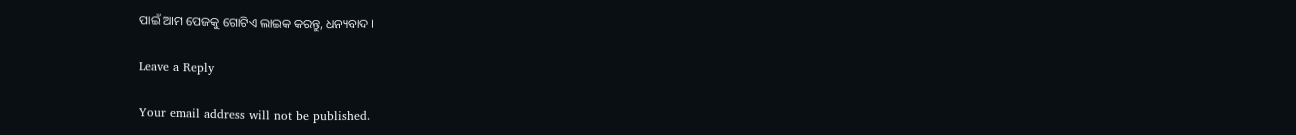ପାଇଁ ଆମ ପେଜକୁ ଗୋଟିଏ ଲାଇକ କରନ୍ତୁ, ଧନ୍ୟବାଦ ।

Leave a Reply

Your email address will not be published.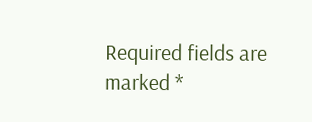Required fields are marked *